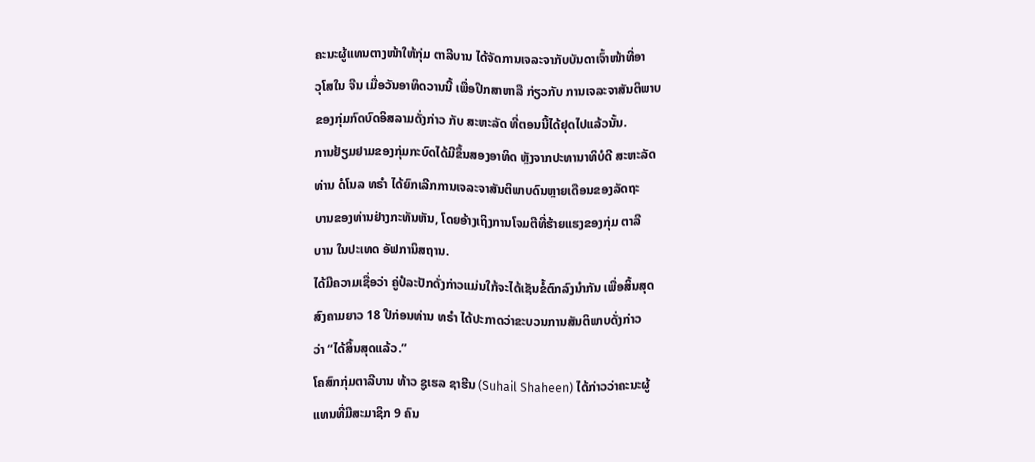ຄະນະຜູ້ແທນຕາງໜ້າໃຫ້ກຸ່ມ ຕາລີບານ ໄດ້ຈັດການເຈລະຈາກັບບັນດາເຈົ້າໜ້າທີ່ອາ
ວຸໂສໃນ ຈີນ ເມື່ອວັນອາທິດວານນີ້ ເພື່ອປຶກສາຫາລື ກ່ຽວກັບ ການເຈລະຈາສັນຕິພາບ
ຂອງກຸ່ມກົດບົດອິສລາມດັ່ງກ່າວ ກັບ ສະຫະລັດ ທີ່ຕອນນີ້ໄດ້ຢຸດໄປແລ້ວນັ້ນ.
ການຢ້ຽມຢາມຂອງກຸ່ມກະບົດໄດ້ມີຂຶ້ນສອງອາທິດ ຫຼັງຈາກປະທານາທິບໍດີ ສະຫະລັດ
ທ່ານ ດໍໂນລ ທຣຳ ໄດ້ຍົກເລີກການເຈລະຈາສັນຕິພາບດົນຫຼາຍເດືອນຂອງລັດຖະ
ບານຂອງທ່ານຢ່າງກະທັນຫັນ, ໂດຍອ້າງເຖິງການໂຈມຕີທີ່ຮ້າຍແຮງຂອງກຸ່ມ ຕາລີ
ບານ ໃນປະເທດ ອັຟການິສຖານ.
ໄດ້ມີຄວາມເຊື່ອວ່າ ຄູ່ປໍລະປັກດັ່ງກ່າວແມ່ນໃກ້ຈະໄດ້ເຊັນຂໍ້ຕົກລົງນຳກັນ ເພື່ອສິ້ນສຸດ
ສົງຄາມຍາວ 18 ປີກ່ອນທ່ານ ທຣຳ ໄດ້ປະກາດວ່າຂະບວນການສັນຕິພາບດັ່ງກ່າວ
ວ່າ “ໄດ້ສິ້ນສຸດແລ້ວ.”
ໂຄສົກກຸ່ມຕາລີບານ ທ້າວ ຊູເຮລ ຊາຮີນ (Suhail Shaheen) ໄດ້ກ່າວວ່າຄະນະຜູ້
ແທນທີ່ມີສະມາຊິກ 9 ຄົນ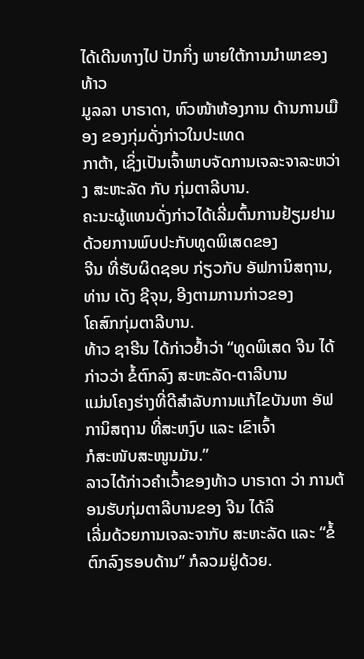ໄດ້ເດີນທາງໄປ ປັກກິ່ງ ພາຍໃຕ້ການນຳພາຂອງທ້າວ
ມູລລາ ບາຣາດາ, ຫົວໜ້າຫ້ອງການ ດ້ານການເມືອງ ຂອງກຸ່ມດັ່ງກ່າວໃນປະເທດ
ກາຕ້າ, ເຊິ່ງເປັນເຈົ້າພາບຈັດການເຈລະຈາລະຫວ່າງ ສະຫະລັດ ກັບ ກຸ່ມຕາລີບານ.
ຄະນະຜູ້ແທນດັ່ງກ່າວໄດ້ເລີ່ມຕົ້ນການຢ້ຽມຢາມ ດ້ວຍການພົບປະກັບທູດພິເສດຂອງ
ຈີນ ທີ່ຮັບຜິດຊອບ ກ່ຽວກັບ ອັຟການິສຖານ, ທ່ານ ເດັງ ຊີຈຸນ, ອີງຕາມການກ່າວຂອງ
ໂຄສົກກຸ່ມຕາລີບານ.
ທ້າວ ຊາຮີນ ໄດ້ກ່າວຢ້ຳວ່າ “ທູດພິເສດ ຈີນ ໄດ້ກ່າວວ່າ ຂໍ້ຕົກລົງ ສະຫະລັດ-ຕາລີບານ
ແມ່ນໂຄງຮ່າງທີ່ດີສຳລັບການແກ້ໄຂບັນຫາ ອັຟການິສຖານ ທີ່ສະຫງົບ ແລະ ເຂົາເຈົ້າ
ກໍສະໜັບສະໜູນມັນ.”
ລາວໄດ້ກ່າວຄຳເວົ້າຂອງທ້າວ ບາຣາດາ ວ່າ ການຕ້ອນຮັບກຸ່ມຕາລີບານຂອງ ຈີນ ໄດ້ລິ
ເລີ່ມດ້ວຍການເຈລະຈາກັບ ສະຫະລັດ ແລະ “ຂໍ້ຕົກລົງຮອບດ້ານ” ກໍລວມຢູ່ດ້ວຍ.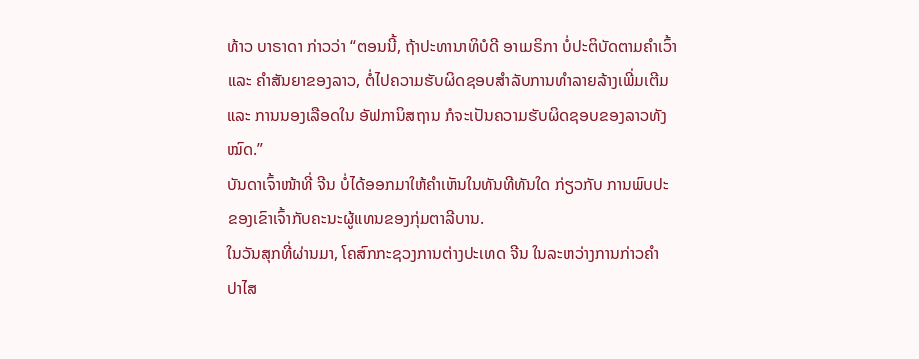ທ້າວ ບາຣາດາ ກ່າວວ່າ “ຕອນນີ້, ຖ້າປະທານາທິບໍດີ ອາເມຣິກາ ບໍ່ປະຕິບັດຕາມຄຳເວົ້າ
ແລະ ຄຳສັນຍາຂອງລາວ, ຕໍ່ໄປຄວາມຮັບຜິດຊອບສຳລັບການທຳລາຍລ້າງເພີ່ມເຕີມ
ແລະ ການນອງເລືອດໃນ ອັຟການິສຖານ ກໍຈະເປັນຄວາມຮັບຜິດຊອບຂອງລາວທັງ
ໝົດ.”
ບັນດາເຈົ້າໜ້າທີ່ ຈີນ ບໍ່ໄດ້ອອກມາໃຫ້ຄຳເຫັນໃນທັນທີທັນໃດ ກ່ຽວກັບ ການພົບປະ
ຂອງເຂົາເຈົ້າກັບຄະນະຜູ້ແທນຂອງກຸ່ມຕາລີບານ.
ໃນວັນສຸກທີ່ຜ່ານມາ, ໂຄສົກກະຊວງການຕ່າງປະເທດ ຈີນ ໃນລະຫວ່າງການກ່າວຄຳ
ປາໄສ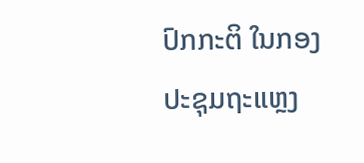ປົກກະຕິ ໃນກອງປະຊຸມຖະແຫຼງ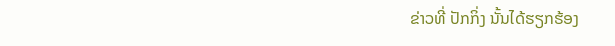ຂ່າວທີ່ ປັກກິ່ງ ນັ້ນໄດ້ຮຽກຮ້ອງ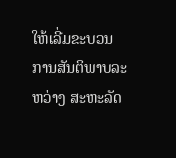ໃຫ້ເລີ່ມຂະບວນ
ການສັນຕິພາບລະຫວ່າງ ສະຫະລັດ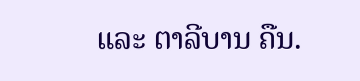ແລະ ຕາລີບານ ຄືນ.